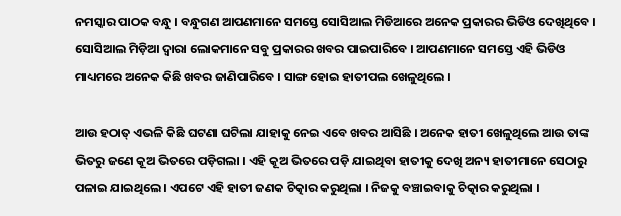ନମସ୍କାର ପାଠକ ବନ୍ଧୁ । ବନ୍ଧୁଗଣ ଆପଣମାନେ ସମସ୍ତେ ସୋସିଆଲ ମିଡିଆରେ ଅନେକ ପ୍ରକାରର ଭିଡିଓ ଦେଖିଥିବେ । ସୋସିଆଲ ମିଡ଼ିଆ ଦ୍ଵାରା ଲୋକମାନେ ସବୁ ପ୍ରକାରର ଖବର ପାଇପାରିବେ । ଆପଣମାନେ ସମସ୍ତେ ଏହି ଭିଡିଓ ମାଧ୍ୟମରେ ଅନେକ କିଛି ଖବର ଜାଣିପାରିବେ । ସାଙ୍ଗ ହୋଇ ହାତୀପଲ ଖେଳୁଥିଲେ ।

ଆଉ ହଠାତ୍ ଏଭଳି କିଛି ଘଟଣା ଘଟିଲା ଯାହାକୁ ନେଇ ଏବେ ଖବର ଆସିଛି । ଅନେକ ହାତୀ ଖେଳୁଥିଲେ ଆଉ ତାଙ୍କ ଭିତରୁ ଜଣେ କୂଅ ଭିତରେ ପଡ଼ିଗଲା । ଏହି କୂଅ ଭିତରେ ପଡ଼ି ଯାଇଥିବା ହାତୀକୁ ଦେଖି ଅନ୍ୟ ହାତୀମାନେ ସେଠାରୁ ପଳାଇ ଯାଇଥିଲେ । ଏପଟେ ଏହି ହାତୀ ଜଣକ ଚିତ୍କାର କରୁଥିଲା । ନିଜକୁ ବଞ୍ଚାଇବାକୁ ଚିତ୍କାର କରୁଥିଲା ।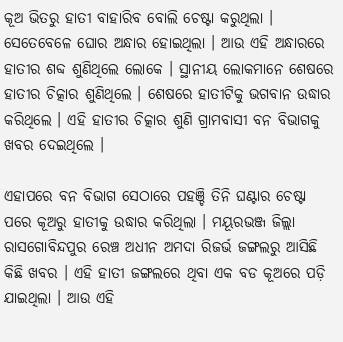କୂଅ ଭିତରୁ ହାତୀ ବାହାରିବ ବୋଲି ଚେଷ୍ଟା କରୁଥିଲା । ସେତେବେଳେ ଘୋର ଅନ୍ଧାର ହୋଇଥିଲା । ଆଉ ଏହି ଅନ୍ଧାରରେ ହାତୀର ଶବ୍ଦ ଶୁଣିଥିଲେ ଲୋକେ । ସ୍ଥାନୀୟ ଲୋକମାନେ ଶେଷରେ ହାତୀର ଚିତ୍କାର ଶୁଣିଥିଲେ । ଶେଷରେ ହାତୀଟିକୁ ଭଗବାନ ଉଦ୍ଧାର କରିଥିଲେ । ଏହି ହାତୀର ଚିତ୍କାର ଶୁଣି ଗ୍ରାମବାସୀ ବନ ବିଭାଗକୁ ଖବର ଦେଇଥିଲେ ।

ଏହାପରେ ବନ ବିଭାଗ ସେଠାରେ ପହଞ୍ଚି ତିନି ଘଣ୍ଟାର ଚେଷ୍ଟା ପରେ କୂଅରୁ ହାତୀକୁ ଉଦ୍ଧାର କରିଥିଲା । ମୟୂରଭଞ୍ଜ ଜିଲ୍ଲା ରାସଗୋବିନ୍ଦପୁର ରେଞ୍ଚ ଅଧୀନ ଅମଦା ରିଜର୍ଭ ଜଙ୍ଗଲରୁ ଆସିଛି କିଛି ଖବର । ଏହି ହାତୀ ଜଙ୍ଗଲରେ ଥିବା ଏକ ବଡ କୂଅରେ ପଡ଼ି ଯାଇଥିଲା । ଆଉ ଏହି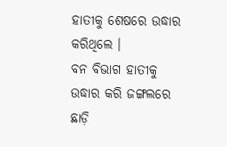ହାତୀକୁ ଶେଷରେ ଉଦ୍ଧାର କରିଥିଲେ ।
ବନ ବିଭାଗ ହାତୀକୁ ଉଦ୍ଧାର କରି ଜଙ୍ଗଲରେ ଛାଡ଼ି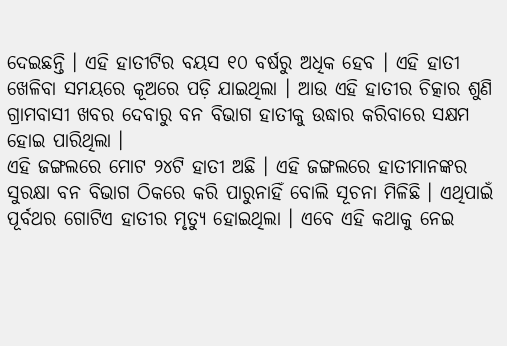ଦେଇଛନ୍ତି । ଏହି ହାତୀଟିର ବୟସ ୧୦ ବର୍ଷରୁ ଅଧିକ ହେବ । ଏହି ହାତୀ ଖେଳିବା ସମୟରେ କୂଅରେ ପଡ଼ି ଯାଇଥିଲା । ଆଉ ଏହି ହାତୀର ଚିତ୍କାର ଶୁଣି ଗ୍ରାମବାସୀ ଖବର ଦେବାରୁ ବନ ବିଭାଗ ହାତୀକୁ ଉଦ୍ଧାର କରିବାରେ ସକ୍ଷମ ହୋଇ ପାରିଥିଲା ।
ଏହି ଜଙ୍ଗଲରେ ମୋଟ ୨୪ଟି ହାତୀ ଅଛି । ଏହି ଜଙ୍ଗଲରେ ହାତୀମାନଙ୍କର ସୁରକ୍ଷା ବନ ବିଭାଗ ଠିକରେ କରି ପାରୁନାହିଁ ବୋଲି ସୂଚନା ମିଳିଛି । ଏଥିପାଇଁ ପୂର୍ବଥର ଗୋଟିଏ ହାତୀର ମୃତ୍ୟୁ ହୋଇଥିଲା । ଏବେ ଏହି କଥାକୁ ନେଇ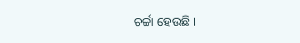ଚର୍ଚ୍ଚା ହେଉଛି ।